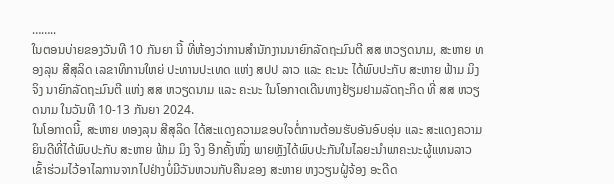……..
ໃນຕອນບ່າຍຂອງວັນທີ 10 ກັນຍາ ນີ້ ທີ່ຫ້ອງວ່າການສໍານັກງານນາຍົກລັດຖະມົນຕີ ສສ ຫວຽດນາມ, ສະຫາຍ ທອງລຸນ ສີສຸລິດ ເລຂາທິການໃຫຍ່ ປະທານປະເທດ ແຫ່ງ ສປປ ລາວ ແລະ ຄະນະ ໄດ້ພົບປະກັບ ສະຫາຍ ຟ້າມ ມິງ ຈິງ ນາຍົກລັດຖະມົນຕີ ແຫ່ງ ສສ ຫວຽດນາມ ແລະ ຄະນະ ໃນໂອກາດເດີນທາງຢ້ຽມຢາມລັດຖະກິດ ທີ່ ສສ ຫວຽດນາມ ໃນວັນທີ 10-13 ກັນຍາ 2024.
ໃນໂອກາດນີ້, ສະຫາຍ ທອງລຸນ ສີສຸລິດ ໄດ້ສະແດງຄວາມຂອບໃຈຕໍ່ການຕ້ອນຮັບອັນອົບອຸ່ນ ແລະ ສະແດງຄວາມຍິນດີທີ່ໄດ້ພົບປະກັບ ສະຫາຍ ຟ້າມ ມິງ ຈິງ ອີກຄັ້ງໜຶ່ງ ພາຍຫຼັງໄດ້ພົບປະກັນໃນໄລຍະນໍາພາຄະນະຜູ້ແທນລາວ ເຂົ້າຮ່ວມໄວ້ອາໄລການຈາກໄປຢ່າງບໍ່ມີວັນຫວນກັບຄືນຂອງ ສະຫາຍ ຫງວຽນຝູ້ຈ້ອງ ອະດີດ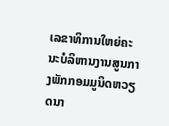ເລຂາທິການໃຫຍ່ຄະນະບໍລິຫານງານສູນກາງພັກກອມມູນິດຫວຽດນາ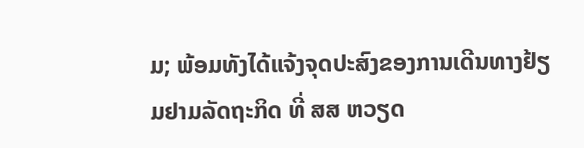ມ; ພ້ອມທັງໄດ້ແຈ້ງຈຸດປະສົງຂອງການເດີນທາງຢ້ຽມຢາມລັດຖະກິດ ທີ່ ສສ ຫວຽດ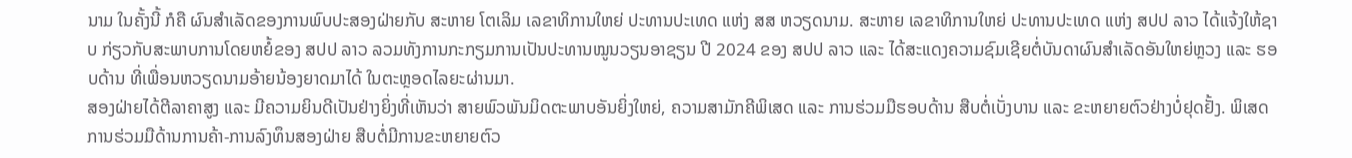ນາມ ໃນຄັ້ງນີ້ ກໍຄື ຜົນສໍາເລັດຂອງການພົບປະສອງຝ່າຍກັບ ສະຫາຍ ໂຕເລິມ ເລຂາທິການໃຫຍ່ ປະທານປະເທດ ແຫ່ງ ສສ ຫວຽດນາມ. ສະຫາຍ ເລຂາທິການໃຫຍ່ ປະທານປະເທດ ແຫ່ງ ສປປ ລາວ ໄດ້ແຈ້ງໃຫ້ຊາບ ກ່ຽວກັບສະພາບການໂດຍຫຍໍ້ຂອງ ສປປ ລາວ ລວມທັງການກະກຽມການເປັນປະທານໝູນວຽນອາຊຽນ ປີ 2024 ຂອງ ສປປ ລາວ ແລະ ໄດ້ສະແດງຄວາມຊົມເຊີຍຕໍ່ບັນດາຜົນສໍາເລັດອັນໃຫຍ່ຫຼວງ ແລະ ຮອບດ້ານ ທີ່ເພື່ອນຫວຽດນາມອ້າຍນ້ອງຍາດມາໄດ້ ໃນຕະຫຼອດໄລຍະຜ່ານມາ.
ສອງຝ່າຍໄດ້ຕີລາຄາສູງ ແລະ ມີຄວາມຍິນດີເປັນຢ່າງຍິ່ງທີ່ເຫັນວ່າ ສາຍພົວພັນມິດຕະພາບອັນຍິ່ງໃຫຍ່, ຄວາມສາມັກຄີພິເສດ ແລະ ການຮ່ວມມືຮອບດ້ານ ສືບຕໍ່ເບັ່ງບານ ແລະ ຂະຫຍາຍຕົວຢ່າງບໍ່ຢຸດຢັ້ງ. ພິເສດການຮ່ວມມືດ້ານການຄ້າ-ການລົງທຶນສອງຝ່າຍ ສືບຕໍ່ມີການຂະຫຍາຍຕົວ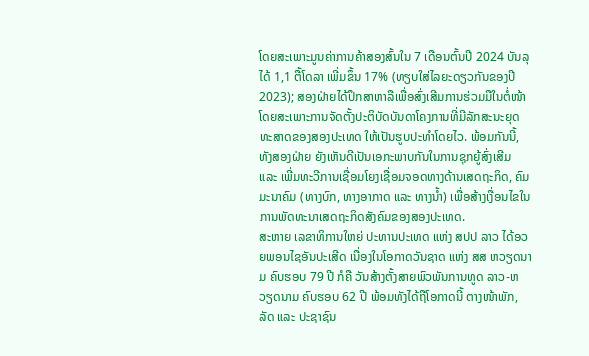ໂດຍສະເພາະມູນຄ່າການຄ້າສອງສົ້ນໃນ 7 ເດືອນຕົ້ນປີ 2024 ບັນລຸໄດ້ 1,1 ຕື້ໂດລາ ເພີ່ມຂຶ້ນ 17% (ທຽບໃສ່ໄລຍະດຽວກັນຂອງປີ 2023); ສອງຝ່າຍໄດ້ປຶກສາຫາລືເພື່ອສົ່ງເສີມການຮ່ວມມືໃນຕໍ່ໜ້າ ໂດຍສະເພາະການຈັດຕັ້ງປະຕິບັດບັນດາໂຄງການທີ່ມີລັກສະນະຍຸດທະສາດຂອງສອງປະເທດ ໃຫ້ເປັນຮູບປະທໍາໂດຍໄວ. ພ້ອມກັນນີ້, ທັງສອງຝ່າຍ ຍັງເຫັນດີເປັນເອກະພາບກັນໃນການຊຸກຍູ້ສົ່ງເສີມ ແລະ ເພີ່ມທະວີການເຊື່ອມໂຍງເຊື່ອມຈອດທາງດ້ານເສດຖະກິດ, ຄົມມະນາຄົມ (ທາງບົກ, ທາງອາກາດ ແລະ ທາງນໍ້າ) ເພື່ອສ້າງເງື່ອນໄຂໃນການພັດທະນາເສດຖະກິດສັງຄົມຂອງສອງປະເທດ.
ສະຫາຍ ເລຂາທິການໃຫຍ່ ປະທານປະເທດ ແຫ່ງ ສປປ ລາວ ໄດ້ອວຍພອນໄຊອັນປະເສີດ ເນື່ອງໃນໂອກາດວັນຊາດ ແຫ່ງ ສສ ຫວຽດນາມ ຄົບຮອບ 79 ປີ ກໍຄື ວັນສ້າງຕັ້ງສາຍພົວພັນການທູດ ລາວ-ຫວຽດນາມ ຄົບຮອບ 62 ປີ ພ້ອມທັງໄດ້ຖືໂອກາດນີ້ ຕາງໜ້າພັກ, ລັດ ແລະ ປະຊາຊົນ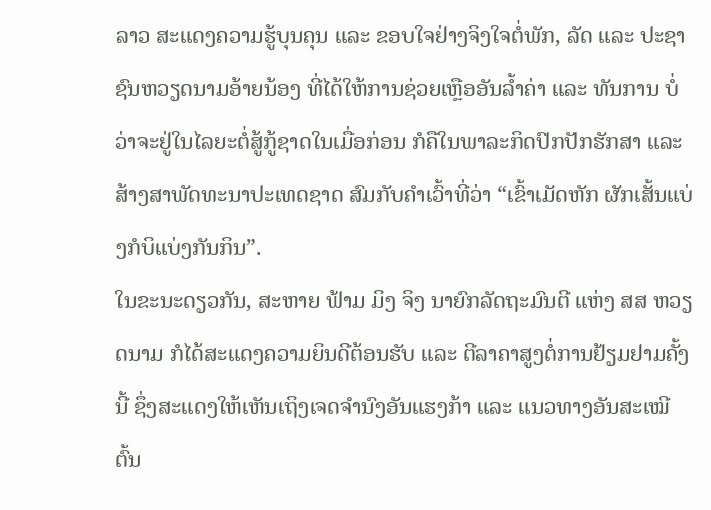ລາວ ສະແດງຄວາມຮູ້ບຸນຄຸນ ແລະ ຂອບໃຈຢ່າງຈິງໃຈຕໍ່ພັກ, ລັດ ແລະ ປະຊາຊົນຫວຽດນາມອ້າຍນ້ອງ ທີ່ໄດ້ໃຫ້ການຊ່ວຍເຫຼືອອັນລໍ້າຄ່າ ແລະ ທັນການ ບໍ່ວ່າຈະຢູ່ໃນໄລຍະຕໍ່ສູ້ກູ້ຊາດໃນເມື່ອກ່ອນ ກໍຄືໃນພາລະກິດປົກປັກຮັກສາ ແລະ ສ້າງສາພັດທະນາປະເທດຊາດ ສົມກັບຄໍາເວົ້າທີ່ວ່າ “ເຂົ້າເມັດຫັກ ຜັກເສັ້ນແບ່ງກໍບິແບ່ງກັນກິນ”.
ໃນຂະນະດຽວກັນ, ສະຫາຍ ຟ້າມ ມິງ ຈິງ ນາຍົກລັດຖະມົນຕີ ແຫ່ງ ສສ ຫວຽດນາມ ກໍໄດ້ສະແດງຄວາມຍິນດີຕ້ອນຮັບ ແລະ ຕີລາຄາສູງຕໍ່ການຢ້ຽມຢາມຄັ້ງນີ້ ຊຶ່ງສະແດງໃຫ້ເຫັນເຖິງເຈດຈໍານົງອັນແຮງກ້າ ແລະ ແນວທາງອັນສະເໝີຕົ້ນ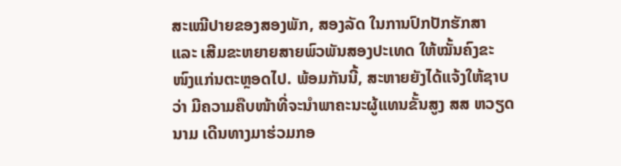ສະເໝີປາຍຂອງສອງພັກ, ສອງລັດ ໃນການປົກປັກຮັກສາ ແລະ ເສີມຂະຫຍາຍສາຍພົວພັນສອງປະເທດ ໃຫ້ໝັ້ນຄົງຂະໜົງແກ່ນຕະຫຼອດໄປ. ພ້ອມກັນນີ້, ສະຫາຍຍັງໄດ້ແຈ້ງໃຫ້ຊາບວ່າ ມີຄວາມຄືບໜ້າທີ່ຈະນໍາພາຄະນະຜູ້ແທນຂັ້ນສູງ ສສ ຫວຽດນາມ ເດີນທາງມາຮ່ວມກອ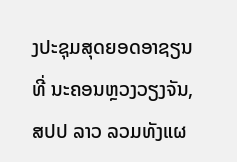ງປະຊຸມສຸດຍອດອາຊຽນ ທີ່ ນະຄອນຫຼວງວຽງຈັນ, ສປປ ລາວ ລວມທັງແຜ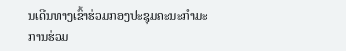ນເດີນທາງເຂົ້າຮ່ວມກອງປະຊຸມຄະນະກໍາມະການຮ່ວມ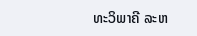ທະວິພາຄີ ລະຫ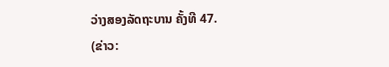ວ່າງສອງລັດຖະບານ ຄັ້ງທີ 47.
(ຂ່າວ: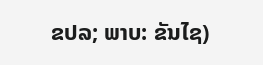ຂປລ; ພາບ: ຂັນໄຊ)